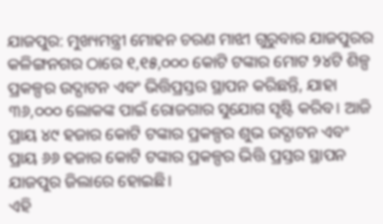ଯାଜପୁର: ମୁଖ୍ୟମନ୍ତ୍ରୀ ମୋହନ ଚରଣ ମାଝୀ ଗୁରୁବାର ଯାଜପୁରର କଳିଙ୍ଗନଗର ଠାରେ ୧,୧୫,୦୦୦ କୋଟି ଟଙ୍କାର ମୋଟ ୨୪ଟି ଶିଳ୍ପ ପ୍ରକଳ୍ପର ଉଦ୍ଘାଟନ ଏବଂ ଭିତ୍ତିପ୍ରସ୍ତର ସ୍ଥାପନ କରିଛନ୍ତି, ଯାହା ୩୬,୦୦୦ ଲୋକଙ୍କ ପାଇଁ ରୋଜଗାର ସୁଯୋଗ ସୃଷ୍ଟି କରିବ। ଆଜି ପ୍ରାୟ ୪୯ ହଜାର କୋଟି ଟଙ୍କାର ପ୍ରକଳ୍ପର ଶୁଭ ଉଦ୍ଘାଟନ ଏବଂ ପ୍ରାୟ ୬୬ ହଜାର କୋଟି ଟଙ୍କାର ପ୍ରକଳ୍ପର ଭିତ୍ତି ପ୍ରସ୍ତର ସ୍ଥାପନ ଯାଜପୁର ଜିଲାରେ ହୋଇଛି।
ଏହି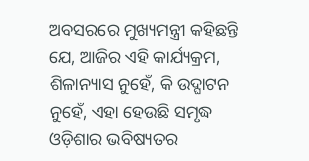ଅବସରରେ ମୁଖ୍ୟମନ୍ତ୍ରୀ କହିଛନ୍ତି ଯେ, ଆଜିର ଏହି କାର୍ଯ୍ୟକ୍ରମ, ଶିଳାନ୍ୟାସ ନୁହେଁ, କି ଉଦ୍ଘାଟନ ନୁହେଁ, ଏହା ହେଉଛି ସମୃଦ୍ଧ ଓଡ଼ିଶାର ଭବିଷ୍ୟତର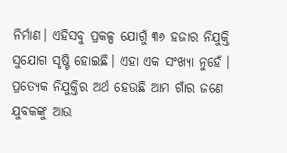ନିର୍ମାଣ। ଏହିସବୁ ପ୍ରକଳ୍ପ ଯୋଗୁଁ ୩୬ ହଜାର ନିଯୁକ୍ତି ସୁଯୋଗ ସୃଷ୍ଟି ହୋଇଛି। ଏହା ଏକ ସଂଖ୍ୟା ନୁହେଁ । ପ୍ରତ୍ୟେକ ନିଯୁକ୍ତିର ଅର୍ଥ ହେଉଛି ଆମ ଗାଁର ଜଣେ ଯୁବକଙ୍କୁ ଆଉ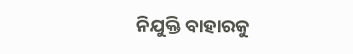ନିଯୁକ୍ତି ବାହାରକୁ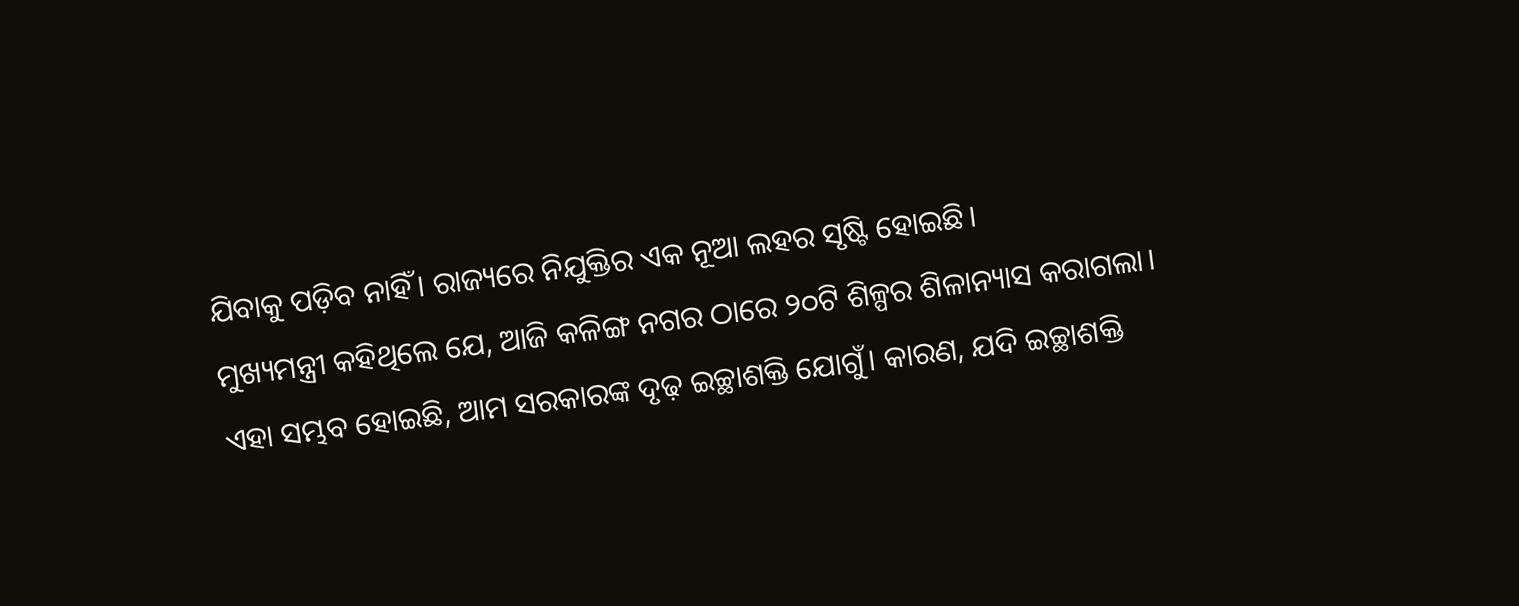ଯିବାକୁ ପଡ଼ିବ ନାହିଁ। ରାଜ୍ୟରେ ନିଯୁକ୍ତିର ଏକ ନୂଆ ଲହର ସୃଷ୍ଟି ହୋଇଛି।
ମୁଖ୍ୟମନ୍ତ୍ରୀ କହିଥିଲେ ଯେ, ଆଜି କଳିଙ୍ଗ ନଗର ଠାରେ ୨୦ଟି ଶିଳ୍ପର ଶିଳାନ୍ୟାସ କରାଗଲା। ଏହା ସମ୍ଭବ ହୋଇଛି, ଆମ ସରକାରଙ୍କ ଦୃଢ଼ ଇଚ୍ଛାଶକ୍ତି ଯୋଗୁଁ। କାରଣ, ଯଦି ଇଚ୍ଛାଶକ୍ତି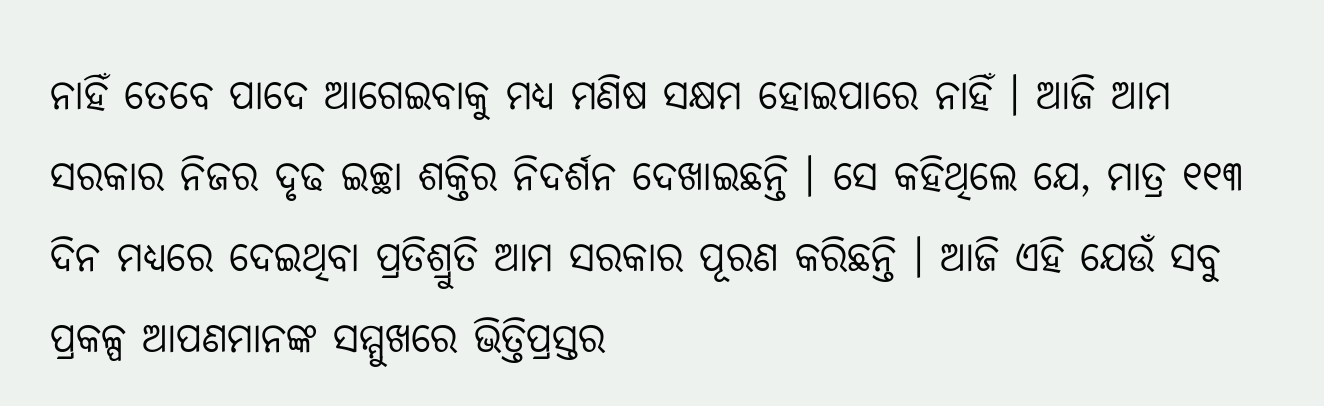ନାହିଁ ତେବେ ପାଦେ ଆଗେଇବାକୁ ମଧ୍ୟ ମଣିଷ ସକ୍ଷମ ହୋଇପାରେ ନାହିଁ । ଆଜି ଆମ ସରକାର ନିଜର ଦୃଢ ଇଚ୍ଛା ଶକ୍ତିର ନିଦର୍ଶନ ଦେଖାଇଛନ୍ତି । ସେ କହିଥିଲେ ଯେ, ମାତ୍ର ୧୧୩ ଦିନ ମଧ୍ୟରେ ଦେଇଥିବା ପ୍ରତିଶ୍ରୁତି ଆମ ସରକାର ପୂରଣ କରିଛନ୍ତି । ଆଜି ଏହି ଯେଉଁ ସବୁ ପ୍ରକଳ୍ପ ଆପଣମାନଙ୍କ ସମ୍ମୁଖରେ ଭିତ୍ତିପ୍ରସ୍ତର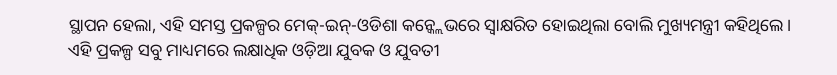ସ୍ଥାପନ ହେଲା, ଏହି ସମସ୍ତ ପ୍ରକଳ୍ପର ମେକ୍-ଇନ୍-ଓଡିଶା କନ୍କ୍ଲେଭରେ ସ୍ୱାକ୍ଷରିତ ହୋଇଥିଲା ବୋଲି ମୁଖ୍ୟମନ୍ତ୍ରୀ କହିଥିଲେ।
ଏହି ପ୍ରକଳ୍ପ ସବୁ ମାଧ୍ୟମରେ ଲକ୍ଷାଧିକ ଓଡ଼ିଆ ଯୁବକ ଓ ଯୁବତୀ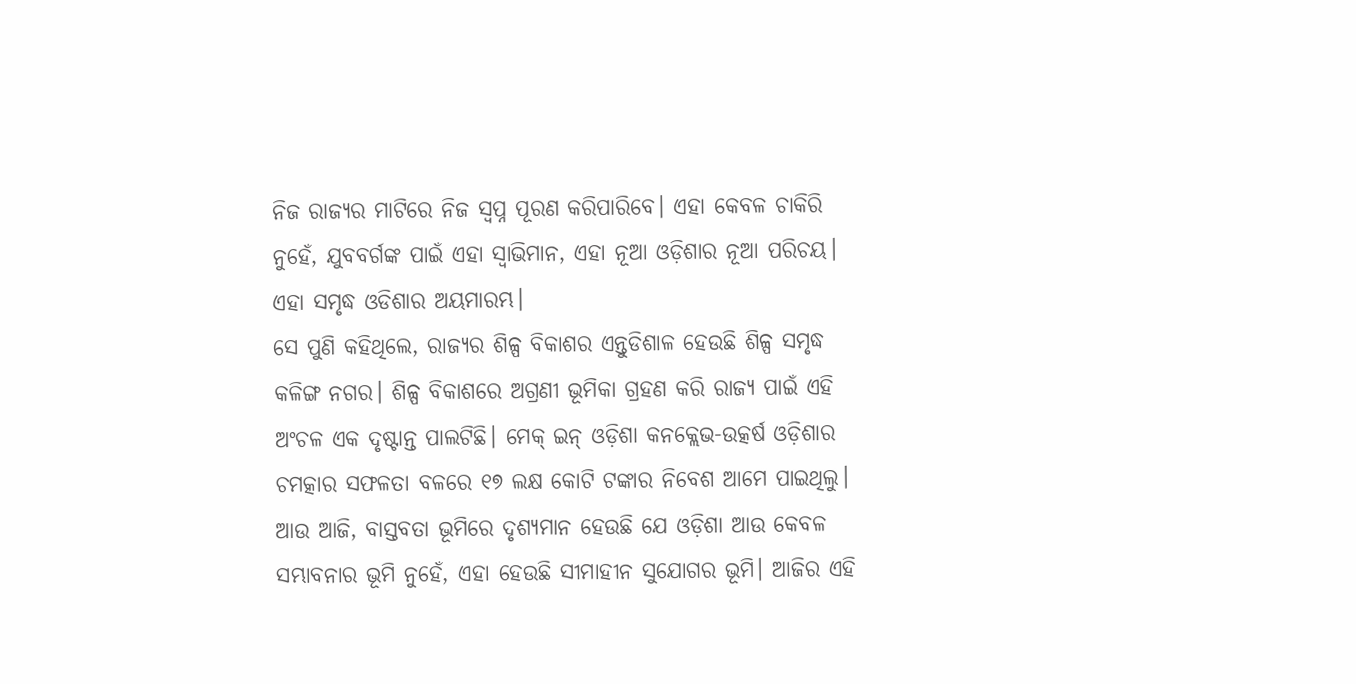ନିଜ ରାଜ୍ୟର ମାଟିରେ ନିଜ ସ୍ଵପ୍ନ ପୂରଣ କରିପାରିବେ। ଏହା କେବଳ ଚାକିରି ନୁହେଁ, ଯୁବବର୍ଗଙ୍କ ପାଇଁ ଏହା ସ୍ୱାଭିମାନ, ଏହା ନୂଆ ଓଡ଼ିଶାର ନୂଆ ପରିଚୟ। ଏହା ସମୃଦ୍ଧ ଓଡିଶାର ଅୟମାରମ୍ଭ।
ସେ ପୁଣି କହିଥିଲେ, ରାଜ୍ୟର ଶିଳ୍ପ ବିକାଶର ଏନ୍ତୁଡିଶାଳ ହେଉଛି ଶିଳ୍ପ ସମୃଦ୍ଧ କଳିଙ୍ଗ ନଗର। ଶିଳ୍ପ ବିକାଶରେ ଅଗ୍ରଣୀ ଭୂମିକା ଗ୍ରହଣ କରି ରାଜ୍ୟ ପାଇଁ ଏହି ଅଂଚଳ ଏକ ଦୃଷ୍ଟାନ୍ତ ପାଲଟିଛି। ମେକ୍ ଇନ୍ ଓଡ଼ିଶା କନକ୍ଲେଭ-ଉତ୍କର୍ଷ ଓଡ଼ିଶାର ଚମତ୍କାର ସଫଳତା ବଳରେ ୧୭ ଲକ୍ଷ କୋଟି ଟଙ୍କାର ନିବେଶ ଆମେ ପାଇଥିଲୁ। ଆଉ ଆଜି, ବାସ୍ତବତା ଭୂମିରେ ଦୃଶ୍ୟମାନ ହେଉଛି ଯେ ଓଡ଼ିଶା ଆଉ କେବଳ ସମ୍ଭାବନାର ଭୂମି ନୁହେଁ, ଏହା ହେଉଛି ସୀମାହୀନ ସୁଯୋଗର ଭୂମି। ଆଜିର ଏହି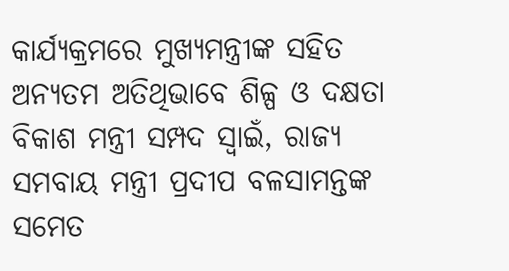କାର୍ଯ୍ୟକ୍ରମରେ ମୁଖ୍ୟମନ୍ତ୍ରୀଙ୍କ ସହିତ ଅନ୍ୟତମ ଅତିଥିଭାବେ ଶିଳ୍ପ ଓ ଦକ୍ଷତା ବିକାଶ ମନ୍ତ୍ରୀ ସମ୍ପଦ ସ୍ୱାଇଁ, ରାଜ୍ୟ ସମବାୟ ମନ୍ତ୍ରୀ ପ୍ରଦୀପ ବଳସାମନ୍ତଙ୍କ ସମେତ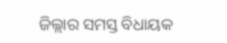ଜିଲ୍ଲାର ସମସ୍ତ ବିଧାୟକ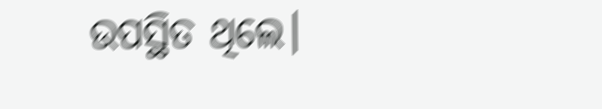ଉପସ୍ଥିତ ଥିଲେ।